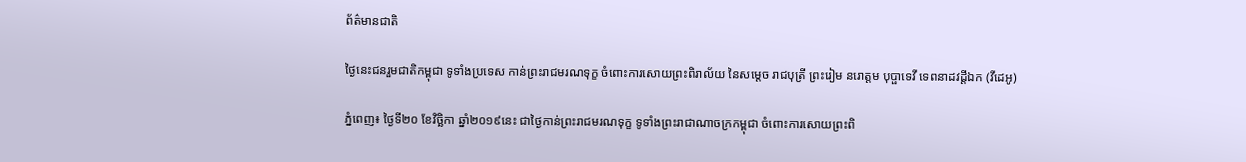ព័ត៌មានជាតិ

ថ្ងៃនេះជនរួមជាតិកម្ពុជា ទូទាំងប្រទេស កាន់ព្រះរាជមរណទុក្ខ ចំពោះការសោយព្រះពិរាល័យ នៃសម្ដេច រាជបុត្រី ព្រះរៀម នរោត្តម បុប្ផាទេវី ទេពនាដវដ្តីឯក (វីដេអូ)

ភ្នំពេញ៖ ថ្ងៃទី២០ ខែវិច្ឆិកា ឆ្នាំ២០១៩នេះ ជាថ្ងៃកាន់ព្រះរាជមរណទុក្ខ ទូទាំងព្រះរាជាណាចក្រកម្ពុជា ចំពោះការសោយព្រះពិ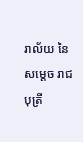រាល័យ នៃសម្ដេច រាជបុត្រី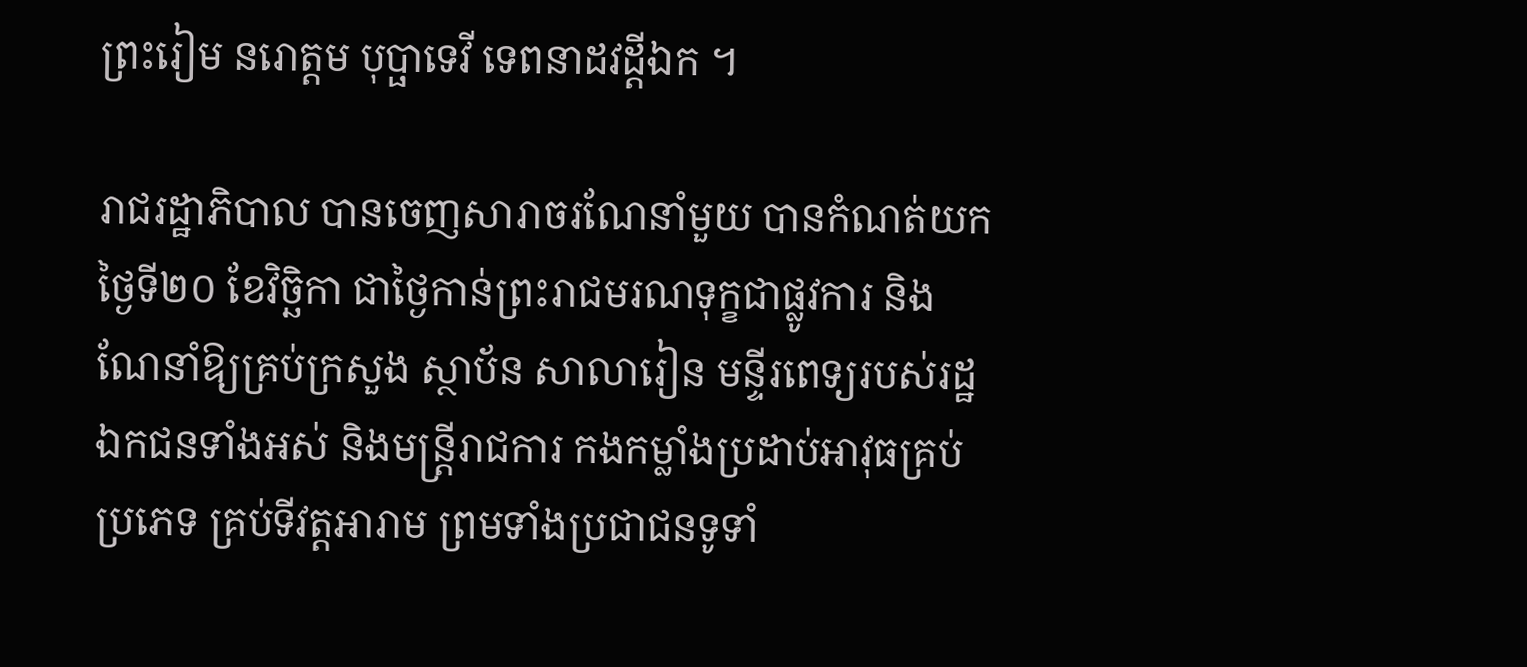ព្រះរៀម នរោត្តម បុប្ផាទេវី ទេពនាដវដ្តីឯក ។

រាជរដ្ឋាភិបាល បានចេញសារាចរណែនាំមួយ បានកំណត់យកថ្ងៃទី២០ ខែវិច្ឆិកា ជាថ្ងៃកាន់ព្រះរាជមរណទុក្ខជាផ្លូវការ និងណែនាំឱ្យគ្រប់ក្រសួង ស្ថាប័ន សាលារៀន មន្ទីរពេទ្យរបស់រដ្ឋ ឯកជនទាំងអស់ និងមន្ត្រីរាជការ កងកម្លាំងប្រដាប់អាវុធគ្រប់ប្រភេទ គ្រប់ទីវត្តអារាម ព្រមទាំងប្រជាជនទូទាំ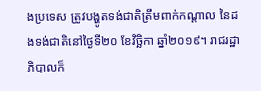ងប្រទេស ត្រូវបង្ហូតទង់ជាតិត្រឹមពាក់កណ្តាល នៃដងទង់ជាតិនៅថ្ងៃទី២០ ខែវិច្ឆិកា ឆ្នាំ២០១៩។ រាជរដ្ឋាភិបាលក៏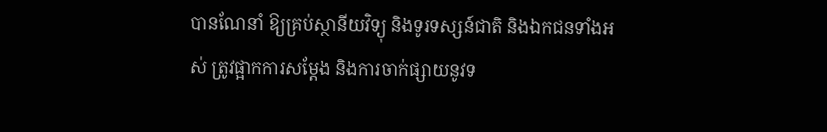បានណែនាំ ឱ្យគ្រប់ស្ថានីយវិទ្យុ និងទូរទស្សន៍ជាតិ និងឯកជនទាំងអស់ ត្រូវផ្អាកការសម្តែង និងការចាក់ផ្សាយនូវទ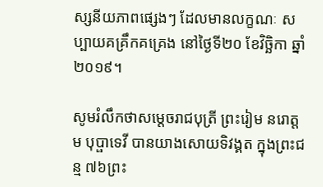ស្សនីយភាពផ្សេងៗ ដែលមានលក្ខណៈ សប្បាយគគ្រឹកគគ្រេង នៅថ្ងៃទី២០ ខែវិច្ឆិកា ឆ្នាំ២០១៩។

សូមរំលឹកថាសម្ដេចរាជបុត្រី ព្រះរៀម នរោត្តម បុប្ផាទេវី បានយាងសោយទិវង្គត ក្នុងព្រះជន្ម ៧៦ព្រះ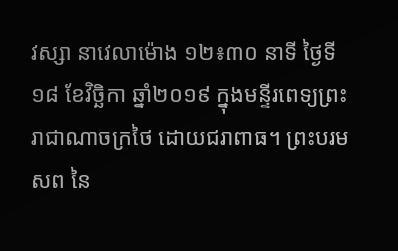វស្សា នាវេលាម៉ោង ១២៖៣០ នាទី ថ្ងៃទី១៨ ខែវិច្ឆិកា ឆ្នាំ២០១៩ ក្នុងមន្ទីរពេទ្យព្រះរាជាណាចក្រថៃ ដោយជរាពាធ។ ព្រះបរមសព នៃ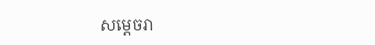សម្ដេចរា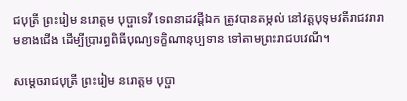ជបុត្រី ព្រះរៀម នរោត្តម បុប្ផាទេវី ទេពនាដវដ្ដីឯក ត្រូវបានតម្កល់ នៅវត្តបុទុមវតីរាជវរារាមខាងជើង ដើម្បីប្រារព្ធពិធីបុណ្យទក្ខិណានុប្បទាន ទៅតាមព្រះរាជបវេណី។

សម្ដេចរាជបុត្រី ព្រះរៀម នរោត្តម បុប្ផា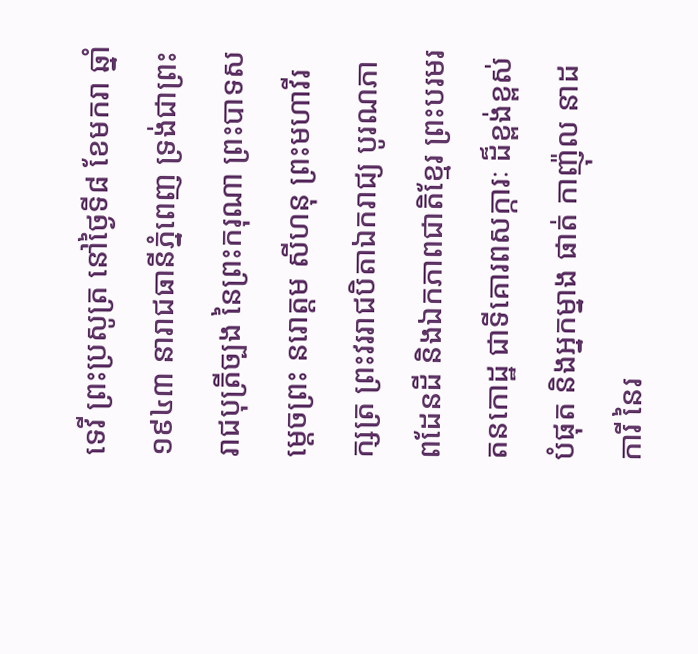ទេវី ព្រះប្រសូត្រ នៅថ្ងៃទី៨ ខែមករា ឆ្នាំ១៩៤៣ នារាជធានីភ្នំពេញ ទ្រង់ជាព្រះរាជបុត្រីច្បង នៃព្រះករុណា ព្រះបាទសម្តេចព្រះ នរោត្តម សីហនុ ព្រះមហាវីរក្សត្រ ព្រះវររាជបិតាឯករាជ្យ បូរណភាពដែនដី និងឯកភាពជាតិខ្មែរ ព្រះបរមរតនកោដ្ឋ ជាទីគោរពសក្ការៈ ដ៏ខ្ពង់ខ្ពស់បំផុត និងអ្នកម្នាង ផាត់ កាញ៉ុល នាដការី នៃរ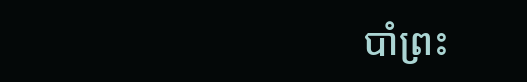បាំព្រះ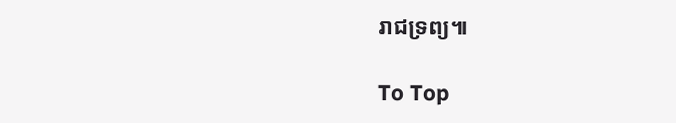រាជទ្រព្យ៕

To Top